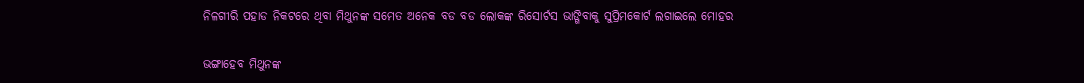ନିଳଗୀରି ପହାଡ ନିକଟରେ ଥିବା ମିଥୁନଙ୍କ ସମେତ ଅନେକ ବଡ ବଡ ଲୋକଙ୍କ ରିସୋର୍ଟସ ଭାଙ୍ଗିବାକୁ ସୁପ୍ରିମକୋର୍ଟ ଲଗାଇଲେ ମୋହର

ଭଙ୍ଗାହେବ ମିଥୁନଙ୍କ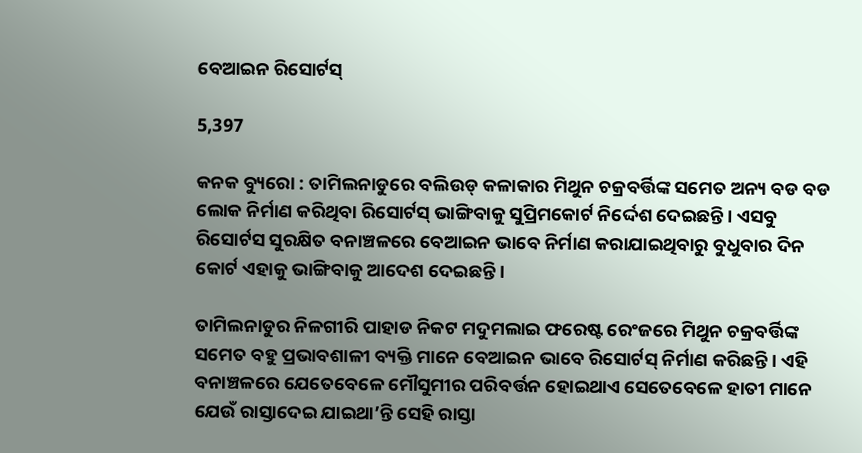ବେଆଇନ ରିସୋର୍ଟସ୍‌

5,397

କନକ ବ୍ୟୁରୋ : ତାମିଲନାଡୁରେ ବଲିଉଡ୍ କଳାକାର ମିଥୁନ ଚକ୍ରବର୍ତ୍ତିଙ୍କ ସମେତ ଅନ୍ୟ ବଡ ବଡ ଲୋକ ନିର୍ମାଣ କରିଥିବା ରିସୋର୍ଟସ୍ ଭାଙ୍ଗିବାକୁ ସୁପ୍ରିମକୋର୍ଟ ନିର୍ଦ୍ଦେଶ ଦେଇଛନ୍ତି । ଏସବୁ ରିସୋର୍ଟସ ସୁରକ୍ଷିତ ବନାଞ୍ଚଳରେ ବେଆଇନ ଭାବେ ନିର୍ମାଣ କରାଯାଇଥିବାରୁ ବୁଧୁବାର ଦିନ କୋର୍ଟ ଏହାକୁ ଭାଙ୍ଗିବାକୁ ଆଦେଶ ଦେଇଛନ୍ତି ।

ତାମିଲନାଡୁର ନିଳଗୀରି ପାହାଡ ନିକଟ ମଦୁମଲାଇ ଫରେଷ୍ଟ ରେଂଜରେ ମିଥୁନ ଚକ୍ରବର୍ତ୍ତିଙ୍କ ସମେତ ବହୁ ପ୍ରଭାବଶାଳୀ ବ୍ୟକ୍ତି ମାନେ ବେଆଇନ ଭାବେ ରିସୋର୍ଟସ୍ ନିର୍ମାଣ କରିଛନ୍ତି । ଏହି ବନାଞ୍ଚଳରେ ଯେତେବେଳେ ମୌସୁମୀର ପରିବର୍ତ୍ତନ ହୋଇଥାଏ ସେତେବେଳେ ହାତୀ ମାନେ ଯେଉଁ ରାସ୍ତାଦେଇ ଯାଇଥା’ନ୍ତି ସେହି ରାସ୍ତା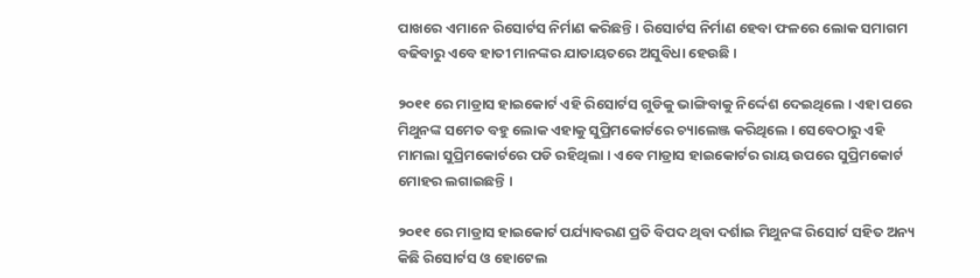ପାଖରେ ଏମାନେ ରିସୋର୍ଟସ ନିର୍ମାଣ କରିଛନ୍ତି । ରିସୋର୍ଟସ ନିର୍ମାଣ ହେବା ଫଳରେ ଲୋକ ସମାଗମ ବଢିବାରୁ ଏବେ ହାତୀ ମାନଙ୍କର ଯାତାୟତରେ ଅସୁବିଧା ହେଉଛି ।

୨୦୧୧ ରେ ମାଡ୍ରାସ ହାଇକୋର୍ଟ ଏହି ରିସୋର୍ଟସ ଗୁଡିକୁ ଭାଙ୍ଗିବାକୁ ନିର୍ଦ୍ଦେଶ ଦେଇଥିଲେ । ଏହା ପରେ ମିଥୁନଙ୍କ ସମେତ ବହୁ ଲୋକ ଏହାକୁ ସୁପ୍ରିମକୋର୍ଟରେ ଚ୍ୟାଲେଞ୍ଜ କରିଥିଲେ । ସେବେଠାରୁ ଏହି ମାମଲା ସୁପ୍ରିମକୋର୍ଟରେ ପଡି ରହିଥିଲା । ଏବେ ମାଡ୍ରାସ ହାଇକୋର୍ଟର ରାୟ ଉପରେ ସୁପ୍ରିମକୋର୍ଟ ମୋହର ଲଗାଇଛନ୍ତି ।

୨୦୧୧ ରେ ମାଡ୍ରାସ ହାଇକୋର୍ଟ ପର୍ଯ୍ୟାବରଣ ପ୍ରତି ବିପଦ ଥିବା ଦର୍ଶାଇ ମିଥୁନଙ୍କ ରିସୋର୍ଟ ସହିତ ଅନ୍ୟ କିଛି ରିସୋର୍ଟସ ଓ ହୋଟେଲ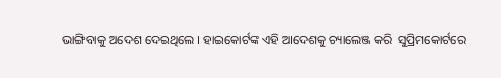ଭାଙ୍ଗିବାକୁ ଅଦେଶ ଦେଇଥିଲେ । ହାଇକୋର୍ଟଙ୍କ ଏହି ଆଦେଶକୁ ଚ୍ୟାଲେଞ୍ଜ କରି  ସୁପ୍ରିମକୋର୍ଟରେ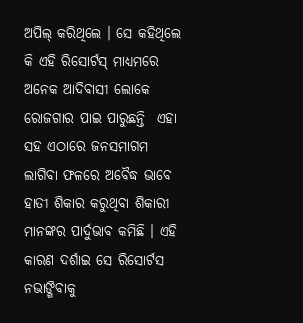ଅପିଲ୍ କରିଥିଲେ । ସେ କହିଥିଲେ କି ଏହି ରିସୋର୍ଟସ୍ ମାଧ୍ୟମରେ ଅନେକ ଆଦିବାସୀ ଲୋକେ ରୋଜଗାର ପାଇ ପାରୁଛନ୍ତି  ଏହା ସହ ଏଠାରେ ଜନସମାଗମ ଲାଗିବା ଫଳରେ ଅବୈଦ୍ଧ ଭାବେ ହାତୀ ଶିକାର କରୁଥିବା ଶିକାରୀ ମାନଙ୍କର ପାର୍ଦୁଭାବ କମିଛି । ଏହି କାରଣ ଦର୍ଶାଇ ସେ ରିସୋର୍ଟସ ନଭାଙ୍ଗିବାକୁ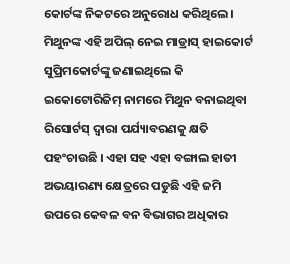କୋର୍ଟଙ୍କ ନିକଟରେ ଅନୁରୋଧ କରିଥିଲେ । ମିଥୁନଙ୍କ ଏହି ଅପିଲ୍ ନେଇ ମାଡ୍ରାସ୍ ହାଇକୋର୍ଟ ସୁପ୍ରିମକୋର୍ଟଙ୍କୁ ଜଣାଇଥିଲେ କି ଇକୋଟୋରିଜିମ୍ ନାମରେ ମିଥୁନ ବନାଇଥିବା ରିସୋର୍ଟସ୍ ଦ୍ୱାରା ପର୍ଯ୍ୟାବରଣକୁ କ୍ଷତି ପହଂଚାଉଛି । ଏହା ସହ ଏହା ବଙ୍ଗାଲ ହାତୀ ଅଭୟାରଣ୍ୟ କ୍ଷେତ୍ରରେ ପଡୁଛି ଏହି ଜମି ଉପରେ କେବଳ ବନ ବିଭାଗର ଅଧିକାର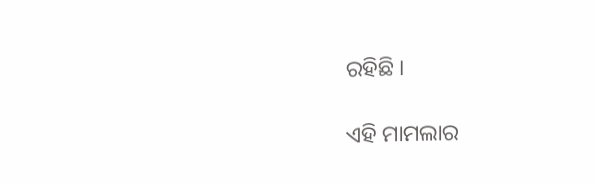ରହିଛି ।

ଏହି ମାମଲାର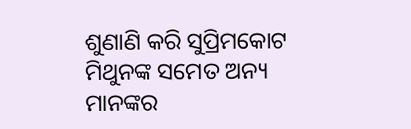ଶୁଣାଣି କରି ସୁପ୍ରିମକୋଟ ମିଥୁନଙ୍କ ସମେତ ଅନ୍ୟ ମାନଙ୍କର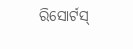ରିସୋର୍ଟସ୍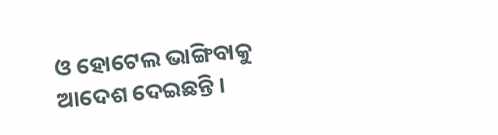ଓ ହୋଟେଲ ଭାଙ୍ଗିବାକୁ ଆଦେଶ ଦେଇଛନ୍ତି ।